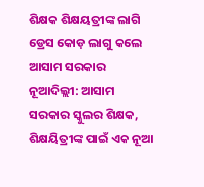ଶିକ୍ଷକ ଶିକ୍ଷୟତ୍ରୀଙ୍କ ଲାଗି ଡ୍ରେସ କୋଡ଼ ଲାଗୁ କଲେ ଆସାମ ସରକାର
ନୂଆଦିଲ୍ଲୀ: ଆସାମ ସରକାର ସ୍କୁଲର ଶିକ୍ଷକ, ଶିକ୍ଷୟିତ୍ରୀଙ୍କ ପାଇଁ ଏକ ନୂଆ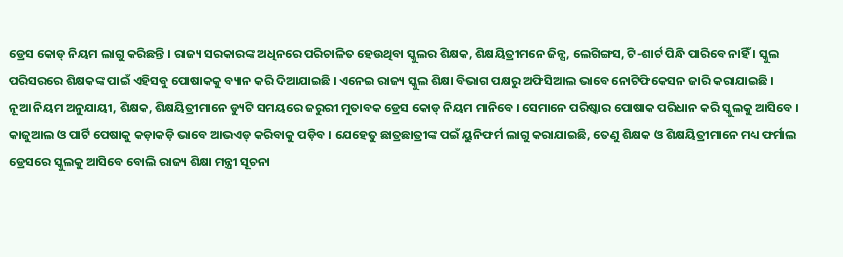ଡ୍ରେସ କୋଡ୍ ନିୟମ ଲାଗୁ କରିଛନ୍ତି । ରାଜ୍ୟ ସରକାରଙ୍କ ଅଧିନରେ ପରିଚାଳିତ ହେଉଥିବା ସ୍କୁଲର ଶିକ୍ଷକ, ଶିକ୍ଷୟିତ୍ରୀମନେ ଜିନ୍ସ, ଲେଗିଙ୍ଗସ, ଟି-ଶାର୍ଟ ପିନ୍ଧି ପାରିବେ ନାହିଁ । ସ୍କୁଲ ପରିସରରେ ଶିକ୍ଷକଙ୍କ ପାଇଁ ଏହିସବୁ ପୋଷାକକୁ ବ୍ୟାନ କରି ଦିଆଯାଇଛି । ଏନେଇ ରାଜ୍ୟ ସ୍କୁଲ ଶିକ୍ଷା ବିଭାଗ ପକ୍ଷରୁ ଅଫିସିଆଲ ଭାବେ ନୋଟିଫିକେସନ ଜାରି କରାଯାଇଛି ।
ନୂଆ ନିୟମ ଅନୁଯାୟୀ, ଶିକ୍ଷକ, ଶିକ୍ଷୟିତ୍ରୀମାନେ ଡ୍ୟୁଟି ସମୟରେ ଜରୁରୀ ମୁତାବକ ଡ୍ରେସ କୋଡ୍ ନିୟମ ମାନିବେ । ସେମାନେ ପରିଷ୍କାର ପୋଷାକ ପରିଧାନ କରି ସ୍କୁଲକୁ ଆସିବେ । କାଜୁଆଲ ଓ ପାର୍ଟି ପେଷାକୁ କଡ଼ାକଡ଼ି ଭାବେ ଆଭଏଡ୍ କରିବାକୁ ପଡ଼ିବ । ଯେହେତୁ ଛାତ୍ରଛାତ୍ରୀଙ୍କ ପଇଁ ୟୁନିଫର୍ମ ଲାଗୁ କରାଯାଇଛି, ତେଣୁ ଶିକ୍ଷକ ଓ ଶିକ୍ଷୟିତ୍ରୀମାନେ ମଧ୍ୟ ଫର୍ମାଲ ଡ୍ରେସରେ ସ୍କୁଲକୁ ଆସିବେ ବୋଲି ରାଜ୍ୟ ଶିକ୍ଷା ମନ୍ତ୍ରୀ ସୂଚନା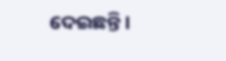ଦେଇଛନ୍ତି ।